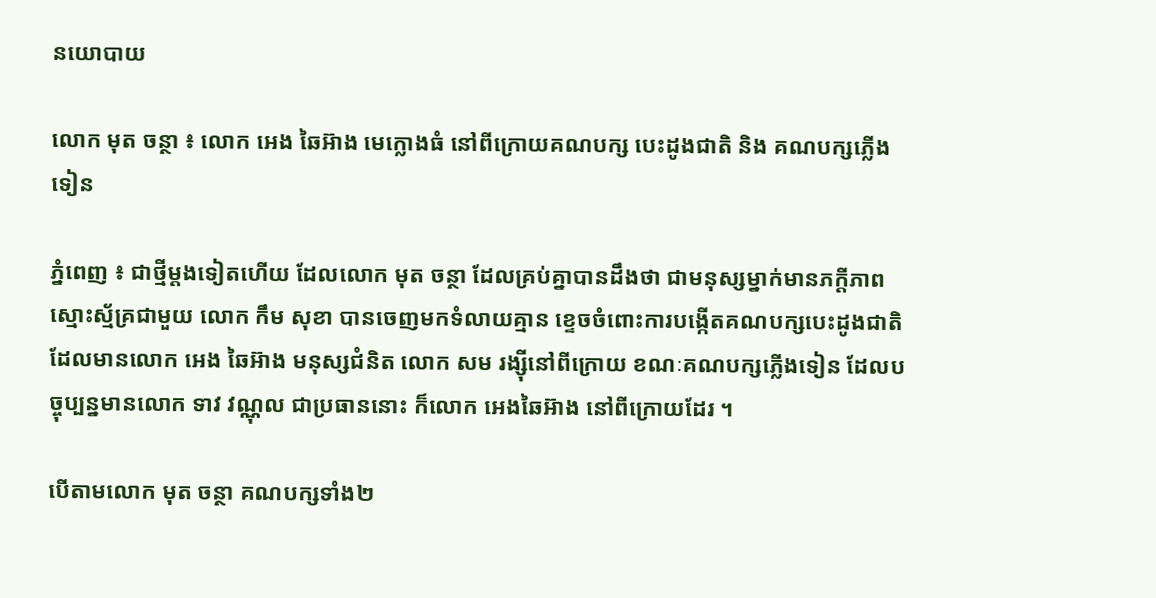នយោបាយ

លោក មុត ចន្ថា ៖ លោក អេង ឆៃអ៊ាង មេក្លោងធំ នៅពីក្រោយគណបក្ស បេះដូងជាតិ និង គណបក្សភ្លើងទៀន

ភ្នំពេញ ៖ ជាថ្មីម្តងទៀតហើយ ដែលលោក មុត ចន្ថា ដែលគ្រប់គ្នាបានដឹងថា ជាមនុស្សម្នាក់មានភក្តីភាព ស្មោះស្ម័គ្រជាមួយ លោក កឹម សុខា បានចេញមកទំលាយគ្មាន ខ្ទេចចំពោះការបង្កើតគណបក្សបេះដូងជាតិ ដែលមានលោក អេង ឆៃអ៊ាង មនុស្សជំនិត លោក សម រង្ស៊ីនៅពីក្រោយ ខណៈគណបក្សភ្លើងទៀន ដែលបច្ចុប្បន្នមានលោក ទាវ វណ្ណុល ជាប្រធាននោះ ក៏លោក អេងឆៃអ៊ាង នៅពីក្រោយដែរ ។

បើតាមលោក មុត ចន្ថា គណបក្សទាំង២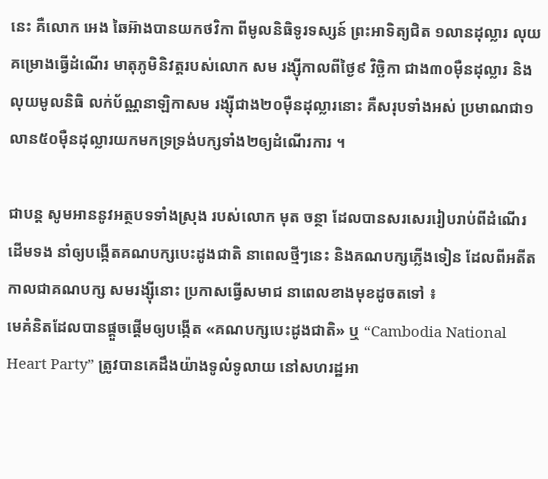នេះ គឺលោក អេង ឆៃអ៊ាងបានយកថវិកា ពីមូលនិធិទូរទស្សន៍ ព្រះអាទិត្យជិត ១លានដុល្លារ លុយគម្រោងធ្វើដំណើរ មាតុភូមិនិវត្តរបស់លោក សម រង្ស៊ីកាលពីថ្ងៃ៩ វិច្ឆិកា ជាង៣០ម៉ឺនដុល្លារ និងលុយមូលនិធិ លក់ប័ណ្ណនាឡិកាសម រង្ស៊ីជាង២០ម៉ឺនដុល្លារនោះ គឺសរុបទាំងអស់ ប្រមាណជា១លាន៥០ម៉ឺនដុល្លារយកមកទ្រទ្រង់បក្សទាំង២ឲ្យដំណើរការ ។

ជាបន្ត សូមអាននូវអត្ថបទទាំងស្រុង របស់លោក មុត ចន្ថា ដែលបានសរសេររៀបរាប់ពីដំណើរដើមទង នាំឲ្យបង្កើតគណបក្សបេះដូងជាតិ នាពេលថ្មីៗនេះ និងគណបក្សភ្លើងទៀន ដែលពីអតីតកាលជាគណបក្ស សមរង្ស៊ីនោះ ប្រកាសធ្វើសមាជ នាពេលខាងមុខដូចតទៅ ៖
មេគំនិតដែលបានផ្តួចផ្តើមឲ្យបង្កើត «គណបក្សបេះដូងជាតិ» ឬ “Cambodia National Heart Party” ត្រូវបានគេដឹងយ៉ាងទូលំទូលាយ នៅសហរដ្ឋអា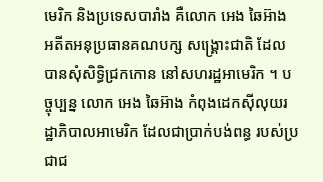មេរិក និងប្រទេសបារាំង គឺលោក អេង ឆៃអ៊ាង អតីតអនុប្រធានគណបក្ស សង្រ្គោះជាតិ ដែលបានសុំសិទ្ធិជ្រកកោន នៅសហរដ្ឋអាមេរិក ។ បច្ចុប្បន្ន លោក អេង ឆៃអ៊ាង កំពុងដេកស៊ីលុយរដ្ឋាភិបាលអាមេរិក ដែលជាប្រាក់បង់ពន្ធ របស់ប្រជាជ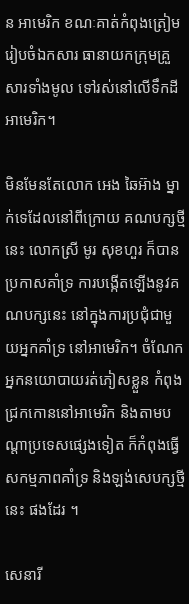ន អាមេរិក ខណៈគាត់កំពុងត្រៀមរៀបចំឯកសារ ធានាយកក្រុមគ្រួសារទាំងមូល ទៅរស់នៅលើទឹកដីអាមេរិក។

មិនមែនតែលោក អេង ឆៃអ៊ាង ម្នាក់ទេដែលនៅពីក្រោយ គណបក្សថ្មីនេះ លោកស្រី មូរ សុខហួរ ក៏បានប្រកាសគាំទ្រ ការបង្កើតឡើងនូវគណបក្សនេះ នៅក្នុងការប្រជុំជាមួយអ្នកគាំទ្រ នៅអាមេរិក។ ចំណែកអ្នកនយោបាយរត់ភៀសខ្លួន កំពុងជ្រកកោននៅអាមេរិក និងតាមបណ្តាប្រទេសផ្សេងទៀត ក៏កំពុងធ្វើសកម្មភាពគាំទ្រ និងឡង់សេបក្សថ្មីនេះ ផងដែរ ។

សេនារី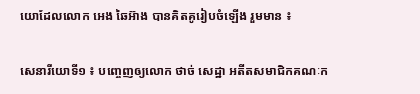យោដែលលោក អេង ឆៃអ៊ាង បានគិតគូរៀបចំឡើង រួមមាន ៖

សេនារីយោទី១ ៖ បញ្ចេញឲ្យលោក ថាច់ សេដ្ឋា អតីតសមាជិកគណៈក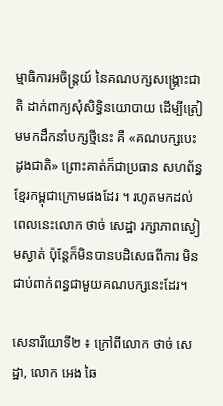ម្មាធិការអចិន្រ្តយ៍ នៃគណបក្សសង្រ្គោះជាតិ ដាក់ពាក្យសុំសិទ្ធិនយោបាយ ដើម្បីត្រៀមមកដឹកនាំបក្សថ្មីនេះ គឺ «គណបក្សបេះដូងជាតិ» ព្រោះគាត់ក៏ជាប្រធាន សហព័ន្ធខ្មែរកម្ពុជាក្រោមផងដែរ ។ រហូតមកដល់ពេលនេះលោក ថាច់ សេដ្ឋា រក្សាភាពស្ងៀមស្ងាត់ ប៉ុន្តែក៏មិនបានបដិសេធពីការ មិនជាប់ពាក់ពន្ធជាមួយគណបក្សនេះដែរ។

សេនារីយោទី២ ៖ ក្រៅពីលោក ថាច់ សេដ្ឋា, លោក អេង ឆៃ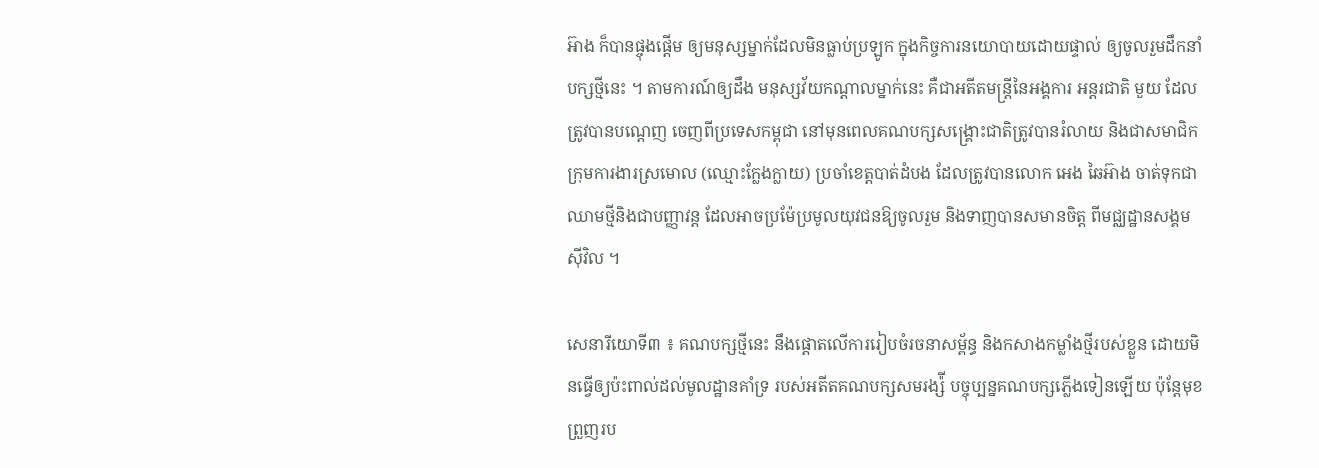អ៊ាង ក៏បានផ្ចុងផ្តើម ឲ្យមនុស្សម្នាក់ដែលមិនធ្លាប់ប្រឡូក ក្នុងកិច្ចការនយោបាយដោយផ្ទាល់ ឲ្យចូលរួមដឹកនាំបក្សថ្មីនេះ ។ តាមការណ៍ឲ្យដឹង មនុស្សវ័យកណ្តាលម្នាក់នេះ គឺជាអតីតមន្រ្តីនៃអង្គការ អន្តរជាតិ មួយ ដែលត្រូវបានបណ្តេញ ចេញពីប្រទេសកម្ពុជា នៅមុនពេលគណបក្សសង្រ្គោះជាតិត្រូវបានរំលាយ និងជាសមាជិកក្រុមការងារស្រមោល (ឈ្មោះក្លែងក្លាយ) ប្រចាំខេត្តបាត់ដំបង ដែលត្រូវបានលោក អេង ឆៃអ៊ាង ចាត់ទុកជាឈាមថ្មីនិងជាបញ្ញាវន្ត ដែលអាចប្រម៉ែប្រមូលយុវជនឱ្យចូលរួម និងទាញបានសមានចិត្ត ពីមជ្ឈដ្ឋានសង្គមស៊ីវិល ។

សេនារីយោទី៣ ៖ គណបក្សថ្មីនេះ នឹងផ្តោតលើការរៀបចំរចនាសម្ព័ន្ធ និងកសាងកម្លាំងថ្មីរបស់ខ្លួន ដោយមិនធ្វើឲ្យប៉ះពាល់ដល់មូលដ្ឋានគាំទ្រ របស់អតីតគណបក្សសមរង្ស៉ី បច្ចុប្បន្នគណបក្សភ្លើងទៀនឡើយ ប៉ុន្តែមុខព្រួញរប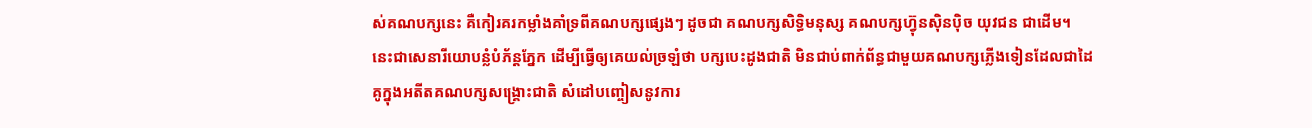ស់គណបក្សនេះ គឺកៀរគរកម្លាំងគាំទ្រពីគណបក្សផ្សេងៗ ដូចជា គណបក្សសិទ្ធិមនុស្ស គណបក្សហ៊្វុនស៊ិនប៉ិច យុវជន ជាដើម។ នេះជាសេនារីយោបន្លំបំភ័ន្តភ្នែក ដើម្បីធ្វើឲ្យគេយល់ច្រឡំថា បក្សបេះដូងជាតិ មិនជាប់ពាក់ព័ន្ធជាមួយគណបក្សភ្លើងទៀនដែលជាដៃគូក្នុងអតីតគណបក្សសង្រ្គោះជាតិ សំដៅបញ្ចៀសនូវការ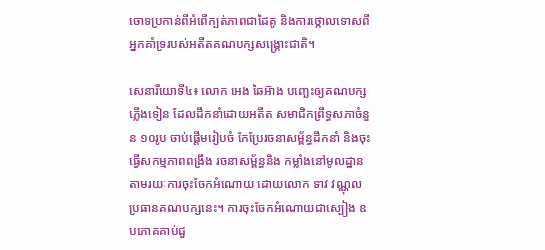ចោទប្រកាន់ពីអំពើក្បត់ភាពជាដៃគូ និងការថ្កោលទោសពីអ្នកគាំទ្ររបស់អតីតគណបក្សសង្រ្គោះជាតិ។

សេនារីយោទី៤៖ លោក អេង ឆៃអ៊ាង បញ្ឆេះឲ្យគណបក្សភ្លើងទៀន ដែលដឹកនាំដោយអតីត សមាជិកព្រឹទ្ធសភាចំនួន ១០រូប ចាប់ផ្តើមរៀបចំ កែប្រែរចនាសម្ព័ន្ធដឹកនាំ និងចុះធ្វើសកម្មភាពពង្រឹង រចនាសម្ព័ន្ធនិង កម្លាំងនៅមូលដ្ឋាន តាមរយៈការចុះចែកអំណោយ ដោយលោក ទាវ វណ្ណុល ប្រធានគណបក្សនេះ។ ការចុះចែកអំណោយជាស្បៀង ឧបភោគគាប់ជួ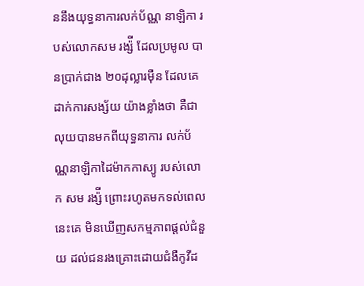ននឹងយុទ្ធនាការលក់ប័ណ្ណ នាឡិកា របស់លោកសម រង្ស៉ី ដែលប្រមូល បានប្រាក់ជាង ២០ដុល្លារម៉ឺន ដែលគេដាក់ការសង្ស័យ យ៉ាងខ្លាំងថា គឺជាលុយបានមកពីយុទ្ធនាការ លក់ប័ណ្ណនាឡិកាដៃម៉ាកកាស្យូ របស់លោក សម រង្ស៉ី ព្រោះរហូតមកទល់ពេលនេះគេ មិនឃើញសកម្មភាពផ្តល់ជំនួយ ដល់ជនរងគ្រោះដោយជំងឺកូវីដ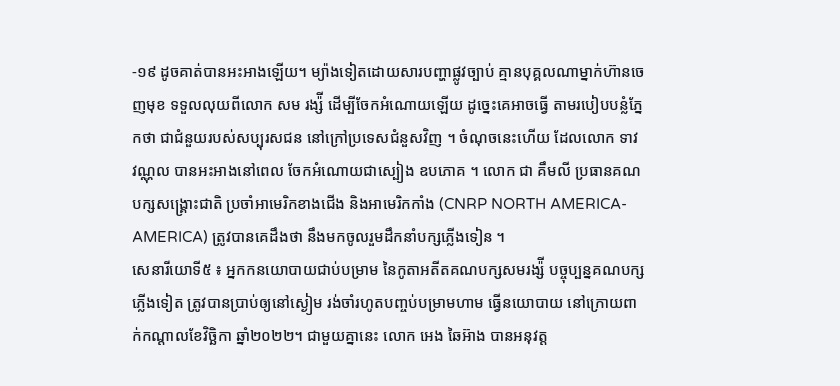-១៩ ដូចគាត់បានអះអាងឡើយ។ ម្យ៉ាងទៀតដោយសារបញ្ហាផ្លូវច្បាប់ គ្មានបុគ្គលណាម្នាក់ហ៊ានចេញមុខ ទទួលលុយពីលោក សម រង្ស៉ី ដើម្បីចែកអំណោយឡើយ ដូច្នេះគេអាចធ្វើ តាមរបៀបបន្លំភ្នែកថា ជាជំនួយរបស់សប្បុរសជន នៅក្រៅប្រទេសជំនួសវិញ ។ ចំណុចនេះហើយ ដែលលោក ទាវ វណ្ណុល បានអះអាងនៅពេល ចែកអំណោយជាស្បៀង ឧបភោគ ។ លោក ជា គឹមលី ប្រធានគណបក្សសង្រ្គោះជាតិ ប្រចាំអាមេរិកខាងជើង និងអាមេរិកកាំង (CNRP NORTH AMERICA-AMERICA) ត្រូវបានគេដឹងថា នឹងមកចូលរួមដឹកនាំបក្សភ្លើងទៀន ។
សេនារីយោទី៥ ៖ អ្នកកនយោបាយជាប់បម្រាម នៃកូតាអតីតគណបក្សសមរង្ស៉ី បច្ចុប្បន្នគណបក្ស ភ្លើងទៀត ត្រូវបានប្រាប់ឲ្យនៅស្ងៀម រង់ចាំរហូតបញ្ចប់បម្រាមហាម ធ្វើនយោបាយ នៅក្រោយពាក់កណ្តាលខែវិច្ឆិកា ឆ្នាំ២០២២។ ជាមួយគ្នានេះ លោក អេង ឆៃអ៊ាង បានអនុវត្ត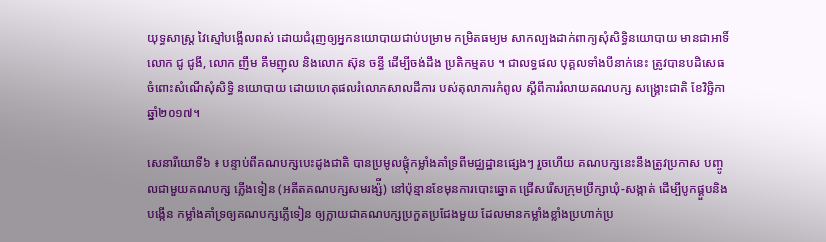យុទ្ធសាស្រ្ត វៃស្មៅបង្អើលពស់ ដោយជំរុញឲ្យអ្នកនយោបាយជាប់បម្រាម កម្រិតធម្យម សាកល្បងដាក់ពាក្យសុំសិទ្ធិនយោបាយ មានជាអាទិ៍ លោក ជូ ជូងី, លោក ញឹម គឹមញុល និងលោក ស៊ុន ចន្ធី ដើម្បីចង់ដឹង ប្រតិកម្មតប ។ ជាលទ្ធផល បុគ្គលទាំងបីនាក់នេះ ត្រូវបានបដិសេធ ចំពោះសំណើសុំសិទ្ធិ នយោបាយ ដោយហេតុផលរំលោភសាលដីការ បស់តុលាការកំពូល ស្តីពីការរំលាយគណបក្ស សង្រ្គោះជាតិ ខែវិច្ឆិកា ឆ្នាំ២០១៧។

សេនារីយោទី៦ ៖ បន្ទាប់ពីគណបក្សបេះដូងជាតិ បានប្រមូលផ្តុំកម្លាំងគាំទ្រពីមជ្ឈដ្ឋានផ្សេងៗ រួចហើយ គណបក្សនេះនឹងត្រូវប្រកាស បញ្ចូលជាមួយគណបក្ស ភ្លើងទៀន (អតីតគណបក្សសមរង្ស៉ី) នៅប៉ុន្មានខែមុនការបោះឆ្នោត ជ្រើសរើសក្រុមប្រឹក្សាឃុំ-សង្កាត់ ដើម្បីបូកផ្គួបនិងបង្កើន កម្លាំងគាំទ្រឲ្យគណបក្សភ្លើទៀន ឲ្យក្លាយជាគណបក្សប្រកួតប្រជែងមួយ ដែលមានកម្លាំងខ្លាំងប្រហាក់ប្រ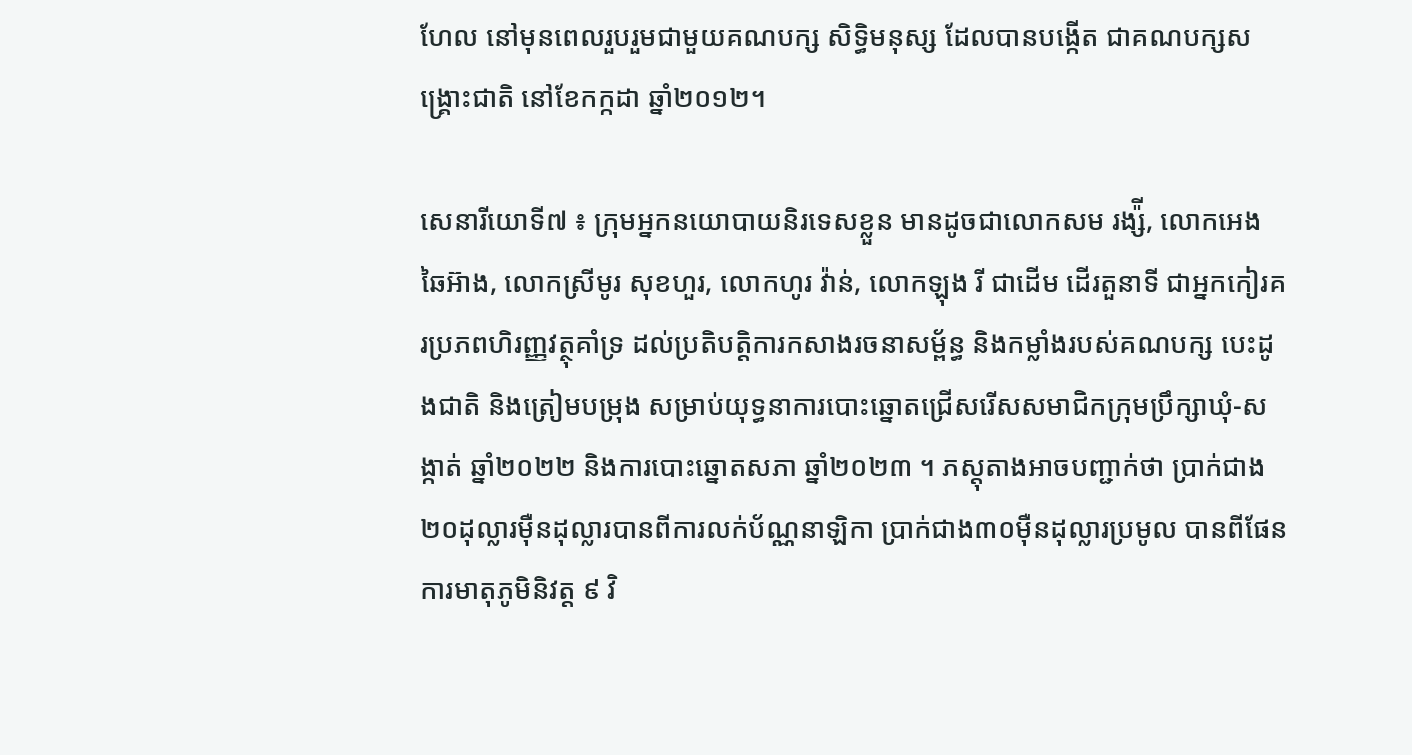ហែល នៅមុនពេលរួបរួមជាមួយគណបក្ស សិទ្ធិមនុស្ស ដែលបានបង្កើត ជាគណបក្សសង្រ្គោះជាតិ នៅខែកក្កដា ឆ្នាំ២០១២។

សេនារីយោទី៧ ៖ ក្រុមអ្នកនយោបាយនិរទេសខ្លួន មានដូចជាលោកសម រង្ស៉ី, លោកអេង ឆៃអ៊ាង, លោកស្រីមូរ សុខហួរ, លោកហូរ វ៉ាន់, លោកឡុង រី ជាដើម ដើរតួនាទី ជាអ្នកកៀរគរប្រភពហិរញ្ញវត្ថុគាំទ្រ ដល់ប្រតិបត្តិការកសាងរចនាសម្ព័ន្ធ និងកម្លាំងរបស់គណបក្ស បេះដូងជាតិ និងត្រៀមបម្រុង សម្រាប់យុទ្ធនាការបោះឆ្នោតជ្រើសរើសសមាជិកក្រុមប្រឹក្សាឃុំ-សង្កាត់ ឆ្នាំ២០២២ និងការបោះឆ្នោតសភា ឆ្នាំ២០២៣ ។ ភស្តុតាងអាចបញ្ជាក់ថា ប្រាក់ជាង២០ដុល្លារម៉ឺនដុល្លារបានពីការលក់ប័ណ្ណនាឡិកា ប្រាក់ជាង៣០ម៉ឺនដុល្លារប្រមូល បានពីផែនការមាតុភូមិនិវត្ត ៩ វិ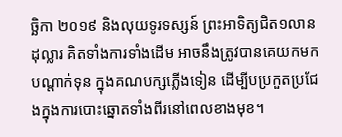ច្ឆិកា ២០១៩ និងលុយទូរទស្សន៍ ព្រះអាទិត្យជិត១លានដុល្លារ គិតទាំងការទាំងដើម អាចនឹងត្រូវបានគេយកមកបណ្តាក់ទុន ក្នុងគណបក្សភ្លើងទៀន ដើម្បីបប្រកួតប្រជែងក្នុងការបោះឆ្នោតទាំងពីរនៅពេលខាងមុខ។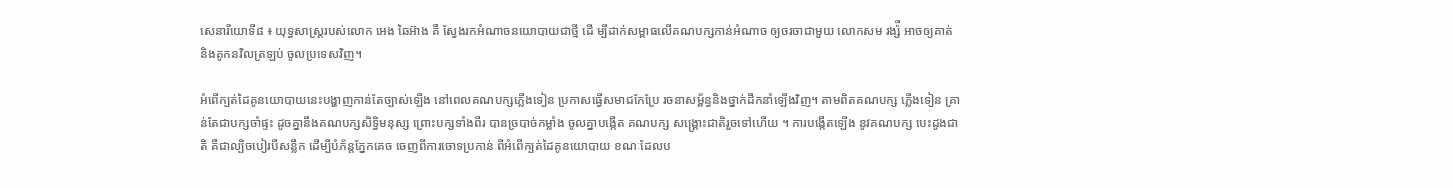សេនារីយោទី៨ ៖ យុទ្ធសាស្រ្តរបស់លោក អេង ឆៃអ៊ាង គឺ ស្វែងរកអំណាចនយោបាយជាថ្មី ដើ ម្បីដាក់សម្ពាធលើគណបក្សកាន់អំណាច ឲ្យចរចាជាមួយ លោកសម រង្ស៉ី អាចឲ្យគាត់ និងគូកនវិលត្រឡប់ ចូលប្រទេសវិញ។

អំពើក្បត់ដៃគូនយោបាយនេះបង្ហាញកាន់តែច្បាស់ឡើង នៅពេលគណបក្សភ្លើងទៀន ប្រកាសធ្វើសមាជកែប្រែ រចនាសម្ព័ន្ធនិងថ្នាក់ដឹកនាំឡើងវិញ។ តាមពិតគណបក្ស ភ្លើងទៀន គ្រាន់តែជាបក្សចាំផ្ទះ ដូចគ្នានឹងគណបក្សសិទ្ធិមនុស្ស ព្រោះបក្សទាំងពីរ បានច្របាច់កម្លាំង ចូលគ្នាបង្កើត គណបក្ស សង្រ្គោះជាតិរួចទៅហើយ ។ ការបង្កើតឡើង នូវគណបក្ស បេះដូងជាតិ គឺជាល្បិចបៀរបីសន្លឹក ដើម្បីបំភ័ន្តភ្នែកគេច ចេញពីការចោទប្រកាន់ ពីអំពើក្បត់ដៃគូនយោបាយ ខណៈដែលប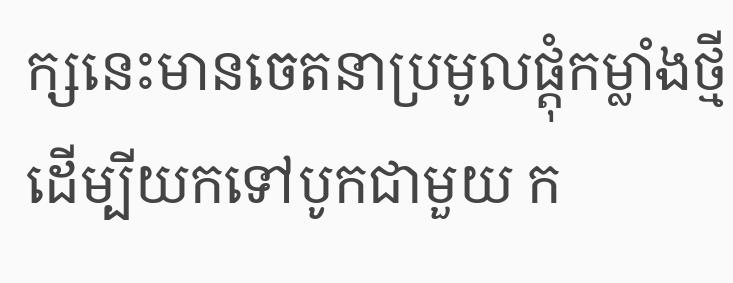ក្សនេះមានចេតនាប្រមូលផ្តុំកម្លាំងថ្មី ដើម្បីយកទៅបូកជាមួយ ក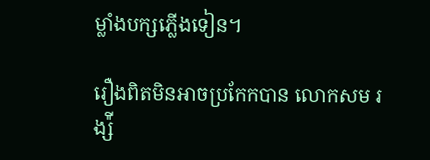ម្លាំងបក្សភ្លើងទៀន។

រឿងពិតមិនអាចប្រកែកបាន លោកសម រង្ស៉ី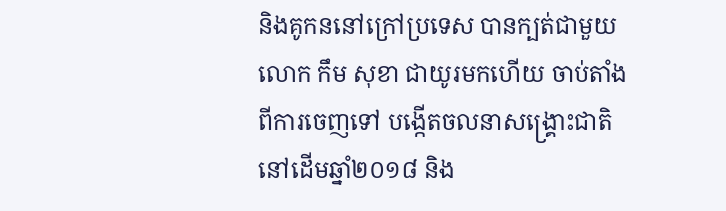និងគូកននៅក្រៅប្រទេស បានក្បត់ជាមួយលោក កឹម សុខា ជាយូរមកហើយ ចាប់តាំងពីការចេញទៅ បង្កើតចលនាសង្រ្គោះជាតិ នៅដើមឆ្នាំ២០១៨ និង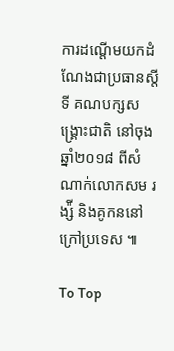ការដណ្តើមយកដំណែងជាប្រធានស្តីទី គណបក្សសង្រ្គោះជាតិ នៅចុងឆ្នាំ២០១៨ ពីសំណាក់លោកសម រង្ស៉ី និងគូកននៅក្រៅប្រទេស ៕

To Top